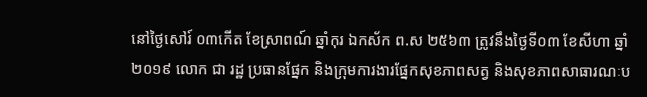នៅថ្ងៃសៅរ៍ ០៣កើត ខែសា្រពណ៍ ឆ្នាំកុរ ឯកស័ក ព.ស ២៥៦៣ ត្រូវនឹងថ្ងៃទី០៣ ខែសីហា ឆ្នាំ២០១៩ លោក ជា រដ្ឋ ប្រធានផ្នែក និងក្រុមការងារផ្នែកសុខភាពសត្វ និងសុខភាពសាធារណៈប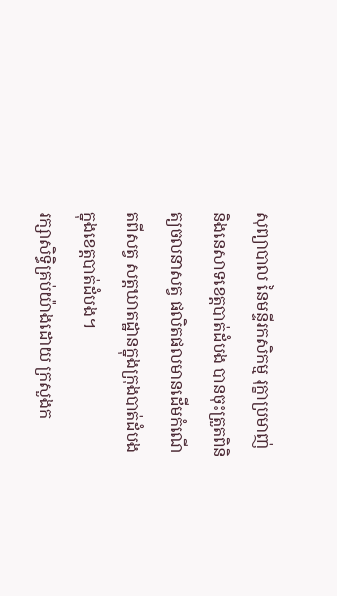សុព្យាបាល នៃមន្ទីរកសិកម្ម រុក្ខាប្រមាញ់ និងនេសាទខេត្តបាត់ដំបង បានចុះត្រួតពិនិត្យចលនាសត្វ ផលិតផលមានដើមកំណើតពីសត្វ សត្តឃាតដ្ឋានក្នុងក្រុងបាត់ដំបង ក្នុងខេត្តបាត់ដំបង។
រក្សាសិទិ្ធគ្រប់យ៉ាងដោយ ក្រសួងក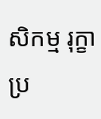សិកម្ម រុក្ខាប្រ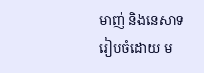មាញ់ និងនេសាទ
រៀបចំដោយ ម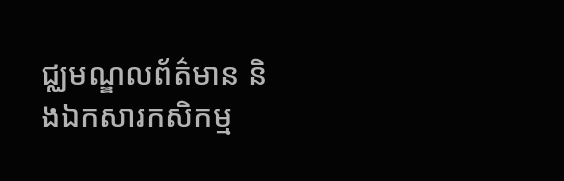ជ្ឈមណ្ឌលព័ត៌មាន និងឯកសារកសិកម្ម